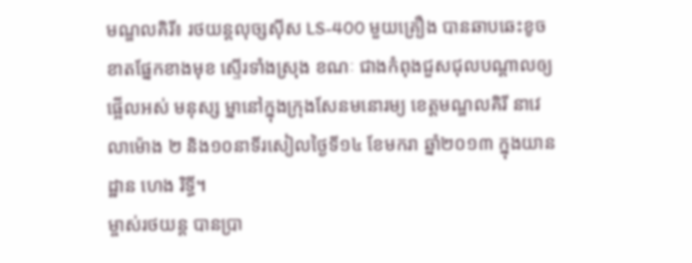មណ្ឌលគិរី៖ រថយន្តលុច្សស៊ីស LS-400 មួយគ្រឿង បានឆាបឆេះខូចខាតផ្នែកខាងមុខ ស្ទើរទាំងស្រុង ខណៈ ជាងកំពុងជួសជុលបណ្តាលឲ្យផ្អើលអស់ មនុស្ស ម្នានៅក្នុងក្រុងសែនមនោរម្យ ខេត្តមណ្ឌលគិរី នាវេលាម៉ោង ២ និង១០នាទីរសៀលថ្ងៃទី១៤ ខែមករា ឆ្នាំ២០១៣ ក្នុងយានដ្ឋាន ហេង រិទ្ធី។
ម្ចាស់រថយន្ត បានប្រា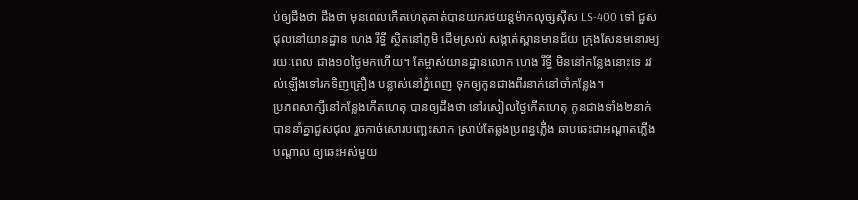ប់ឲ្យដឹងថា ដឹងថា មុនពេលកើតហេតុគាត់បានយករថយន្តម៉ាកលុច្សស៊ីស LS-400 ទៅ ជួសជុលនៅយានដ្ឋាន ហេង រឹទ្ធី ស្ថិតនៅភូមិ ដើមស្រល់ សង្កាត់ស្ពានមានជ័យ ក្រុងសែនមនោរម្យ រយៈពេល ជាង១០ថ្ងៃមកហើយ។ តែម្ចាស់យានដ្ឋានលោក ហេង រឹទ្ធី មិននៅកន្លែងនោះទេ រវល់ឡើងទៅរកទិញគ្រឿង បន្លាស់នៅភ្នំពេញ ទុកឲ្យកូនជាងពីរនាក់នៅចាំកន្លែង។
ប្រភពសាក្សីនៅកន្លែងកើតហេតុ បានឲ្យដឹងថា នៅរសៀលថ្ងៃកើតហេតុ កូនជាងទាំង២នាក់ បាននាំគ្នាជួសជុល រួចកាច់សោរបញ្ឆេះសាក ស្រាប់តែឆ្លងប្រពន្ធភ្លើ់ង ឆាបឆេះជាអណ្ដាតភ្លើងបណ្ដាល ឲ្យឆេះអស់មួយ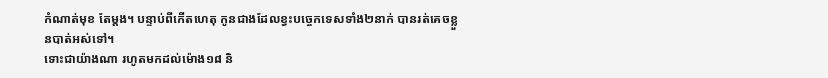កំណាត់មុខ តែម្ដង។ បន្ទាប់ពីកើតហេតុ កូនជាងដែលខ្វះបច្ចេកទេសទាំង២នាក់ បានរត់គេចខ្លួនបាត់អស់ទៅ។
ទោះជាយ៉ាងណា រហូតមកដល់ម៉ោង១៨ និ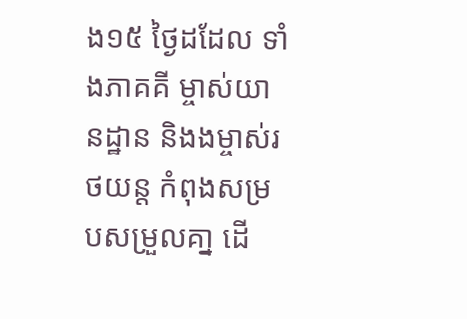ង១៥ ថ្ងៃដដែល ទាំងភាគគី ម្ចាស់យានដ្ឋាន និងងម្ចាស់រថយន្ត កំពុងសម្របសម្រួលគា្ន ដើ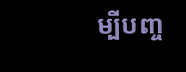ម្បីបញ្ច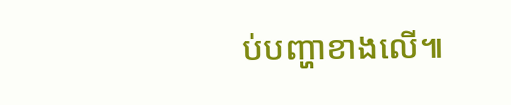ប់បញ្ហាខាងលើ៕